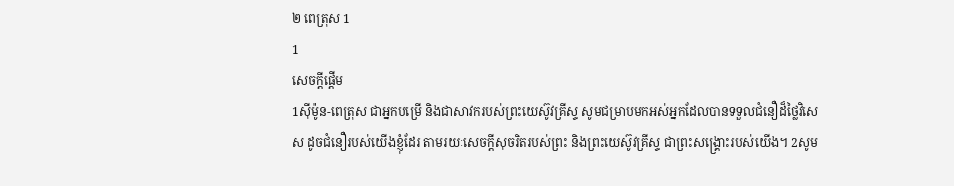២ ពេត្រុស 1
1
សេចក្ដីផ្ដើម
1ស៊ីម៉ូន-ពេត្រុស ជាអ្នកបម្រើ និងជាសាវករបស់ព្រះយេស៊ូវគ្រីស្ទ សូមជម្រាបមកអស់អ្នកដែលបានទទួលជំនឿដ៏ថ្លៃវិសេស ដូចជំនឿរបស់យើងខ្ញុំដែរ តាមរយៈសេចក្ដីសុចរិតរបស់ព្រះ និងព្រះយេស៊ូវគ្រីស្ទ ជាព្រះសង្គ្រោះរបស់យើង។ 2សូម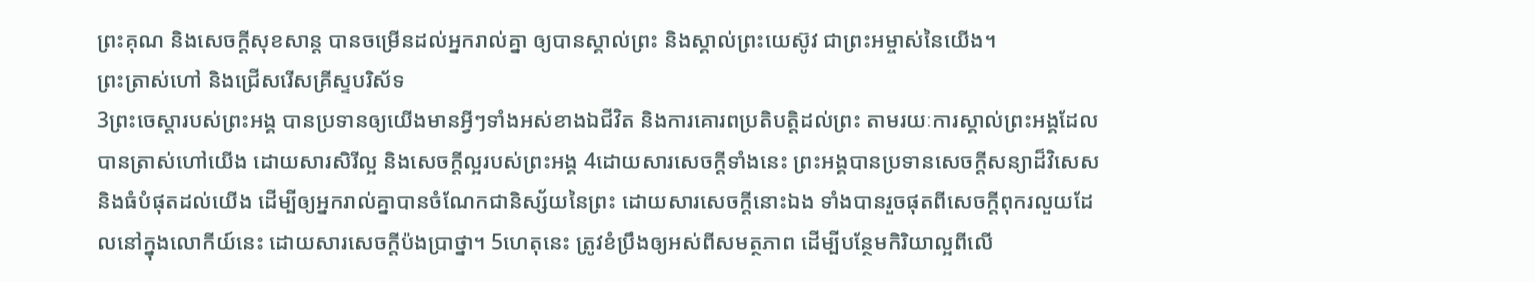ព្រះគុណ និងសេចក្ដីសុខសាន្ត បានចម្រើនដល់អ្នករាល់គ្នា ឲ្យបានស្គាល់ព្រះ និងស្គាល់ព្រះយេស៊ូវ ជាព្រះអម្ចាស់នៃយើង។
ព្រះត្រាស់ហៅ និងជ្រើសរើសគ្រីស្ទបរិស័ទ
3ព្រះចេស្តារបស់ព្រះអង្គ បានប្រទានឲ្យយើងមានអ្វីៗទាំងអស់ខាងឯជីវិត និងការគោរពប្រតិបត្តិដល់ព្រះ តាមរយៈការស្គាល់ព្រះអង្គដែលបានត្រាស់ហៅយើង ដោយសារសិរីល្អ និងសេចក្ដីល្អរបស់ព្រះអង្គ 4ដោយសារសេចក្ដីទាំងនេះ ព្រះអង្គបានប្រទានសេចក្ដីសន្យាដ៏វិសេស និងធំបំផុតដល់យើង ដើម្បីឲ្យអ្នករាល់គ្នាបានចំណែកជានិស្ស័យនៃព្រះ ដោយសារសេចក្ដីនោះឯង ទាំងបានរួចផុតពីសេចក្ដីពុករលួយដែលនៅក្នុងលោកីយ៍នេះ ដោយសារសេចក្តីប៉ងប្រាថ្នា។ 5ហេតុនេះ ត្រូវខំប្រឹងឲ្យអស់ពីសមត្ថភាព ដើម្បីបន្ថែមកិរិយាល្អពីលើ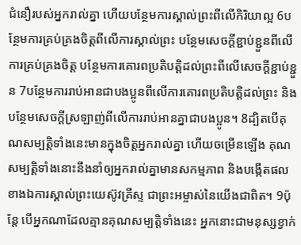ជំនឿរបស់អ្នករាល់គ្នា ហើយបន្ថែមការស្គាល់ព្រះពីលើកិរិយាល្អ 6បន្ថែមការគ្រប់គ្រងចិត្តពីលើការស្គាល់ព្រះ បន្ថែមសេចក្ដីខ្ជាប់ខ្ជួនពីលើការគ្រប់គ្រងចិត្ត បន្ថែមការគោរពប្រតិបត្តិដល់ព្រះពីលើសេចក្ដីខ្ជាប់ខ្ជួន 7បន្ថែមការរាប់អានជាបងប្អូនពីលើការគោរពប្រតិបត្តិដល់ព្រះ និងបន្ថែមសេចក្ដីស្រឡាញ់ពីលើការរាប់អានគ្នាជាបងប្អូន។ 8ដ្បិតបើគុណសម្បត្តិទាំងនេះមានក្នុងចិត្តអ្នករាល់គ្នា ហើយចម្រើនឡើង គុណសម្បត្តិទាំងនោះនឹងនាំឲ្យអ្នករាល់គ្នាមានសកម្មភាព និងបង្កើតផលខាងឯការស្គាល់ព្រះយេស៊ូវគ្រីស្ទ ជាព្រះអម្ចាស់នៃយើងជាពិត។ 9ប៉ុន្ដែ បើអ្នកណាដែលគ្មានគុណសម្បត្តិទាំងនេះ អ្នកនោះជាមនុស្សខ្វាក់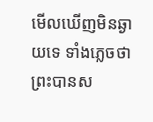មើលឃើញមិនឆ្ងាយទេ ទាំងភ្លេចថា ព្រះបានស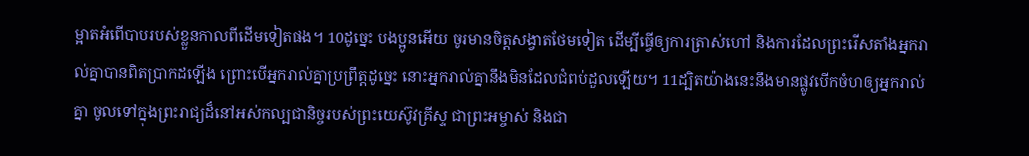ម្អាតអំពើបាបរបស់ខ្លួនកាលពីដើមទៀតផង។ 10ដូច្នេះ បងប្អូនអើយ ចូរមានចិត្តសង្វាតថែមទៀត ដើម្បីធ្វើឲ្យការត្រាស់ហៅ និងការដែលព្រះរើសតាំងអ្នករាល់គ្នាបានពិតប្រាកដឡើង ព្រោះបើអ្នករាល់គ្នាប្រព្រឹត្តដូច្នេះ នោះអ្នករាល់គ្នានឹងមិនដែលជំពប់ដួលឡើយ។ 11ដ្បិតយ៉ាងនេះនឹងមានផ្លូវបើកចំហឲ្យអ្នករាល់គ្នា ចូលទៅក្នុងព្រះរាជ្យដ៏នៅអស់កល្បជានិច្ចរបស់ព្រះយេស៊ូវគ្រីស្ទ ជាព្រះអម្ចាស់ និងជា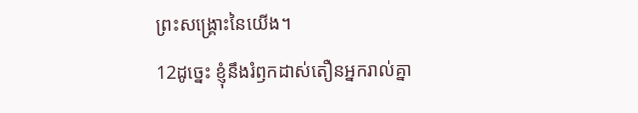ព្រះសង្គ្រោះនៃយើង។
12ដូច្នេះ ខ្ញុំនឹងរំឭកដាស់តឿនអ្នករាល់គ្នា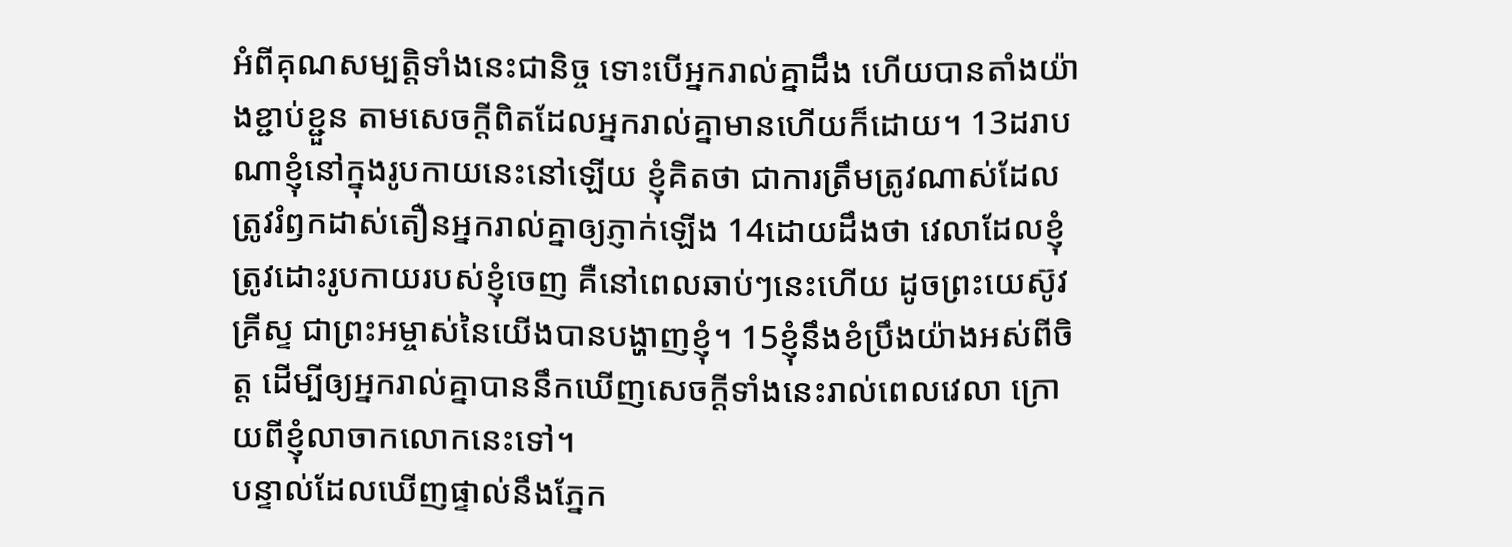អំពីគុណសម្បត្តិទាំងនេះជានិច្ច ទោះបើអ្នករាល់គ្នាដឹង ហើយបានតាំងយ៉ាងខ្ជាប់ខ្ជួន តាមសេចក្ដីពិតដែលអ្នករាល់គ្នាមានហើយក៏ដោយ។ 13ដរាបណាខ្ញុំនៅក្នុងរូបកាយនេះនៅឡើយ ខ្ញុំគិតថា ជាការត្រឹមត្រូវណាស់ដែលត្រូវរំឭកដាស់តឿនអ្នករាល់គ្នាឲ្យភ្ញាក់ឡើង 14ដោយដឹងថា វេលាដែលខ្ញុំត្រូវដោះរូបកាយរបស់ខ្ញុំចេញ គឺនៅពេលឆាប់ៗនេះហើយ ដូចព្រះយេស៊ូវគ្រីស្ទ ជាព្រះអម្ចាស់នៃយើងបានបង្ហាញខ្ញុំ។ 15ខ្ញុំនឹងខំប្រឹងយ៉ាងអស់ពីចិត្ត ដើម្បីឲ្យអ្នករាល់គ្នាបាននឹកឃើញសេចក្ដីទាំងនេះរាល់ពេលវេលា ក្រោយពីខ្ញុំលាចាកលោកនេះទៅ។
បន្ទាល់ដែលឃើញផ្ទាល់នឹងភ្នែក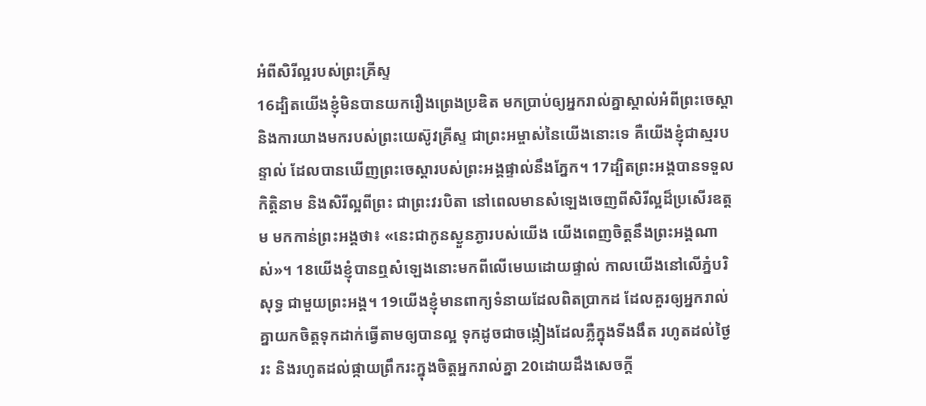អំពីសិរីល្អរបស់ព្រះគ្រីស្ទ
16ដ្បិតយើងខ្ញុំមិនបានយករឿងព្រេងប្រឌិត មកប្រាប់ឲ្យអ្នករាល់គ្នាស្គាល់អំពីព្រះចេស្តា និងការយាងមករបស់ព្រះយេស៊ូវគ្រីស្ទ ជាព្រះអម្ចាស់នៃយើងនោះទេ គឺយើងខ្ញុំជាស្មរបន្ទាល់ ដែលបានឃើញព្រះចេស្ដារបស់ព្រះអង្គផ្ទាល់នឹងភ្នែក។ 17ដ្បិតព្រះអង្គបានទទួលកិត្តិនាម និងសិរីល្អពីព្រះ ជាព្រះវរបិតា នៅពេលមានសំឡេងចេញពីសិរីល្អដ៏ប្រសើរឧត្តម មកកាន់ព្រះអង្គថា៖ «នេះជាកូនស្ងួនភ្ងារបស់យើង យើងពេញចិត្តនឹងព្រះអង្គណាស់»។ 18យើងខ្ញុំបានឮសំឡេងនោះមកពីលើមេឃដោយផ្ទាល់ កាលយើងនៅលើភ្នំបរិសុទ្ធ ជាមួយព្រះអង្គ។ 19យើងខ្ញុំមានពាក្យទំនាយដែលពិតប្រាកដ ដែលគួរឲ្យអ្នករាល់គ្នាយកចិត្តទុកដាក់ធ្វើតាមឲ្យបានល្អ ទុកដូចជាចង្កៀងដែលភ្លឺក្នុងទីងងឹត រហូតដល់ថ្ងៃរះ និងរហូតដល់ផ្កាយព្រឹករះក្នុងចិត្តអ្នករាល់គ្នា 20ដោយដឹងសេចក្ដី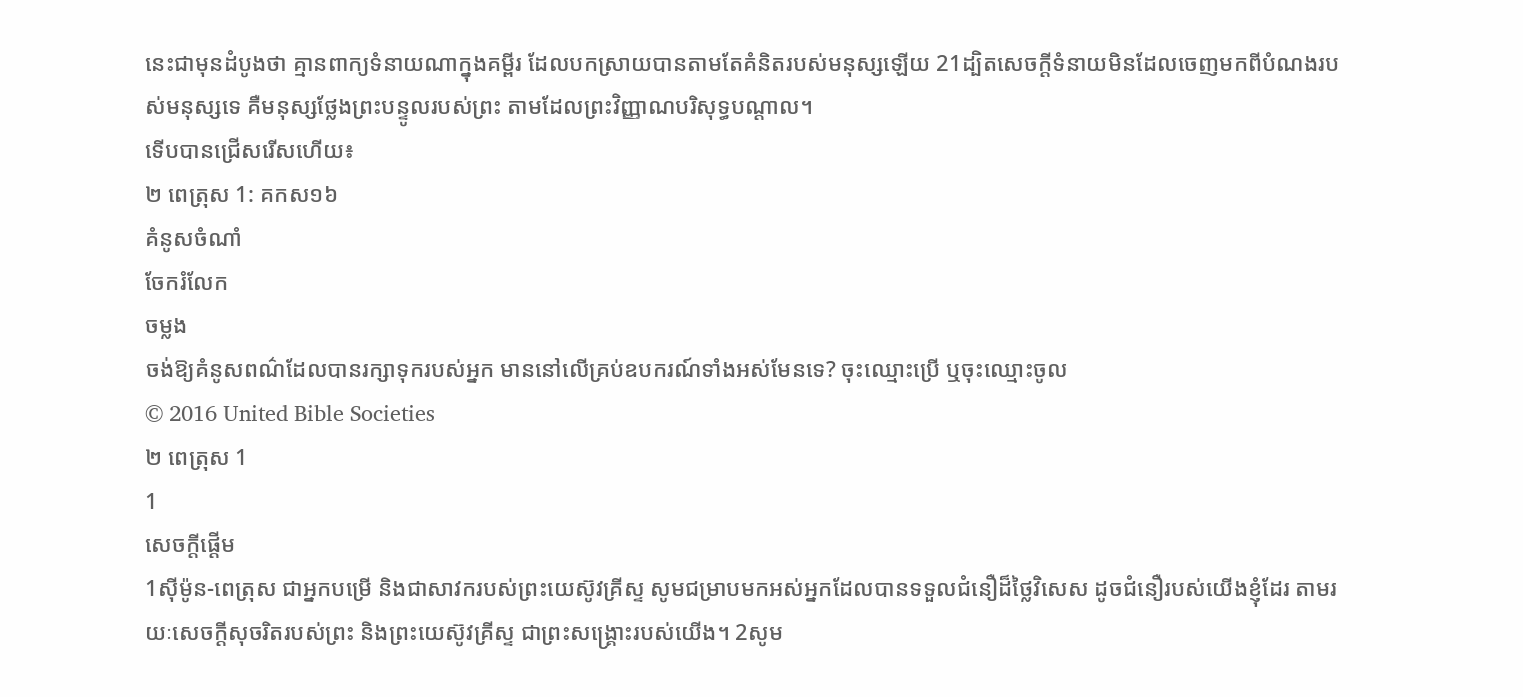នេះជាមុនដំបូងថា គ្មានពាក្យទំនាយណាក្នុងគម្ពីរ ដែលបកស្រាយបានតាមតែគំនិតរបស់មនុស្សឡើយ 21ដ្បិតសេចក្ដីទំនាយមិនដែលចេញមកពីបំណងរបស់មនុស្សទេ គឺមនុស្សថ្លែងព្រះបន្ទូលរបស់ព្រះ តាមដែលព្រះវិញ្ញាណបរិសុទ្ធបណ្ដាល។
ទើបបានជ្រើសរើសហើយ៖
២ ពេត្រុស 1: គកស១៦
គំនូសចំណាំ
ចែករំលែក
ចម្លង
ចង់ឱ្យគំនូសពណ៌ដែលបានរក្សាទុករបស់អ្នក មាននៅលើគ្រប់ឧបករណ៍ទាំងអស់មែនទេ? ចុះឈ្មោះប្រើ ឬចុះឈ្មោះចូល
© 2016 United Bible Societies
២ ពេត្រុស 1
1
សេចក្ដីផ្ដើម
1ស៊ីម៉ូន-ពេត្រុស ជាអ្នកបម្រើ និងជាសាវករបស់ព្រះយេស៊ូវគ្រីស្ទ សូមជម្រាបមកអស់អ្នកដែលបានទទួលជំនឿដ៏ថ្លៃវិសេស ដូចជំនឿរបស់យើងខ្ញុំដែរ តាមរយៈសេចក្ដីសុចរិតរបស់ព្រះ និងព្រះយេស៊ូវគ្រីស្ទ ជាព្រះសង្គ្រោះរបស់យើង។ 2សូម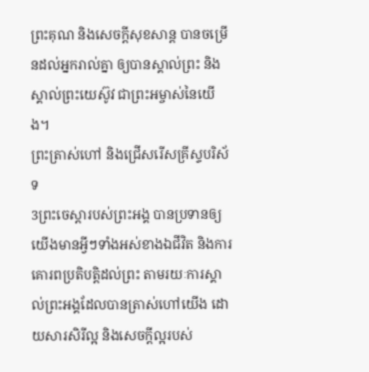ព្រះគុណ និងសេចក្ដីសុខសាន្ត បានចម្រើនដល់អ្នករាល់គ្នា ឲ្យបានស្គាល់ព្រះ និងស្គាល់ព្រះយេស៊ូវ ជាព្រះអម្ចាស់នៃយើង។
ព្រះត្រាស់ហៅ និងជ្រើសរើសគ្រីស្ទបរិស័ទ
3ព្រះចេស្តារបស់ព្រះអង្គ បានប្រទានឲ្យយើងមានអ្វីៗទាំងអស់ខាងឯជីវិត និងការគោរពប្រតិបត្តិដល់ព្រះ តាមរយៈការស្គាល់ព្រះអង្គដែលបានត្រាស់ហៅយើង ដោយសារសិរីល្អ និងសេចក្ដីល្អរបស់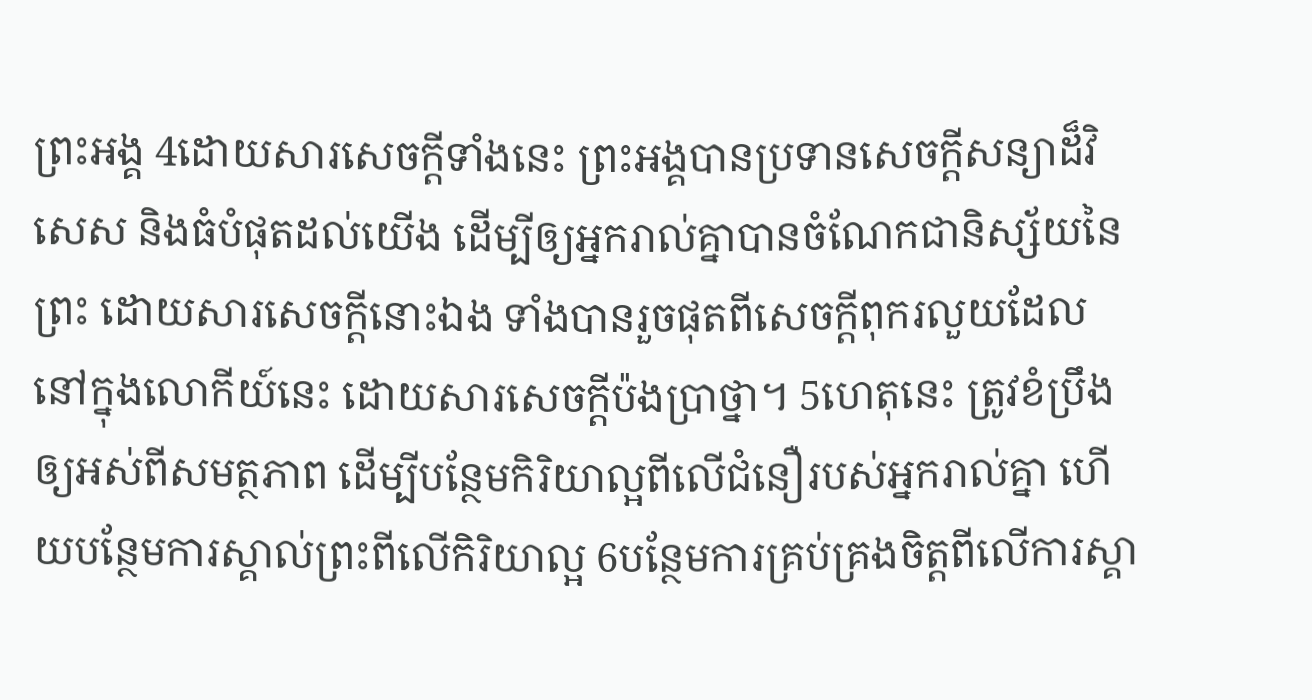ព្រះអង្គ 4ដោយសារសេចក្ដីទាំងនេះ ព្រះអង្គបានប្រទានសេចក្ដីសន្យាដ៏វិសេស និងធំបំផុតដល់យើង ដើម្បីឲ្យអ្នករាល់គ្នាបានចំណែកជានិស្ស័យនៃព្រះ ដោយសារសេចក្ដីនោះឯង ទាំងបានរួចផុតពីសេចក្ដីពុករលួយដែលនៅក្នុងលោកីយ៍នេះ ដោយសារសេចក្តីប៉ងប្រាថ្នា។ 5ហេតុនេះ ត្រូវខំប្រឹងឲ្យអស់ពីសមត្ថភាព ដើម្បីបន្ថែមកិរិយាល្អពីលើជំនឿរបស់អ្នករាល់គ្នា ហើយបន្ថែមការស្គាល់ព្រះពីលើកិរិយាល្អ 6បន្ថែមការគ្រប់គ្រងចិត្តពីលើការស្គា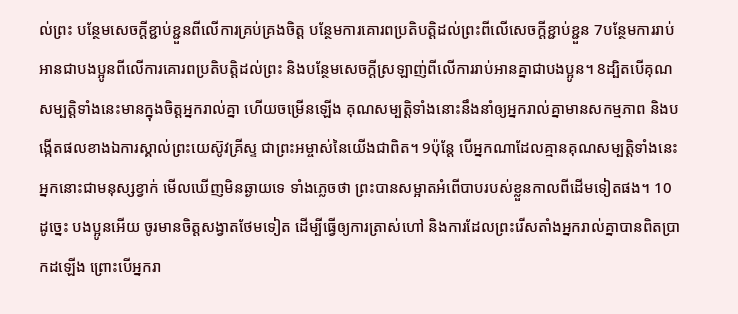ល់ព្រះ បន្ថែមសេចក្ដីខ្ជាប់ខ្ជួនពីលើការគ្រប់គ្រងចិត្ត បន្ថែមការគោរពប្រតិបត្តិដល់ព្រះពីលើសេចក្ដីខ្ជាប់ខ្ជួន 7បន្ថែមការរាប់អានជាបងប្អូនពីលើការគោរពប្រតិបត្តិដល់ព្រះ និងបន្ថែមសេចក្ដីស្រឡាញ់ពីលើការរាប់អានគ្នាជាបងប្អូន។ 8ដ្បិតបើគុណសម្បត្តិទាំងនេះមានក្នុងចិត្តអ្នករាល់គ្នា ហើយចម្រើនឡើង គុណសម្បត្តិទាំងនោះនឹងនាំឲ្យអ្នករាល់គ្នាមានសកម្មភាព និងបង្កើតផលខាងឯការស្គាល់ព្រះយេស៊ូវគ្រីស្ទ ជាព្រះអម្ចាស់នៃយើងជាពិត។ 9ប៉ុន្ដែ បើអ្នកណាដែលគ្មានគុណសម្បត្តិទាំងនេះ អ្នកនោះជាមនុស្សខ្វាក់ មើលឃើញមិនឆ្ងាយទេ ទាំងភ្លេចថា ព្រះបានសម្អាតអំពើបាបរបស់ខ្លួនកាលពីដើមទៀតផង។ 10ដូច្នេះ បងប្អូនអើយ ចូរមានចិត្តសង្វាតថែមទៀត ដើម្បីធ្វើឲ្យការត្រាស់ហៅ និងការដែលព្រះរើសតាំងអ្នករាល់គ្នាបានពិតប្រាកដឡើង ព្រោះបើអ្នករា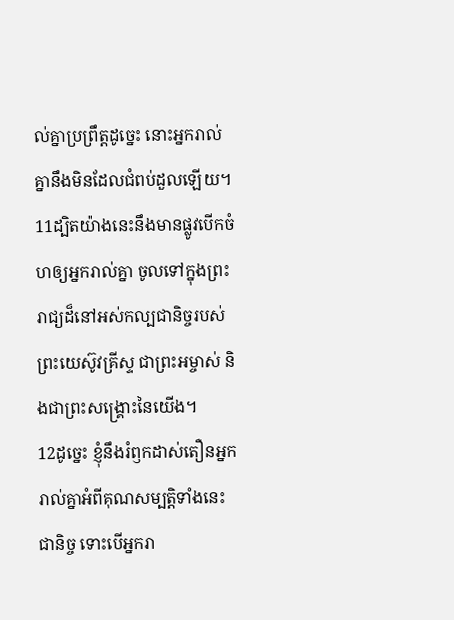ល់គ្នាប្រព្រឹត្តដូច្នេះ នោះអ្នករាល់គ្នានឹងមិនដែលជំពប់ដួលឡើយ។ 11ដ្បិតយ៉ាងនេះនឹងមានផ្លូវបើកចំហឲ្យអ្នករាល់គ្នា ចូលទៅក្នុងព្រះរាជ្យដ៏នៅអស់កល្បជានិច្ចរបស់ព្រះយេស៊ូវគ្រីស្ទ ជាព្រះអម្ចាស់ និងជាព្រះសង្គ្រោះនៃយើង។
12ដូច្នេះ ខ្ញុំនឹងរំឭកដាស់តឿនអ្នករាល់គ្នាអំពីគុណសម្បត្តិទាំងនេះជានិច្ច ទោះបើអ្នករា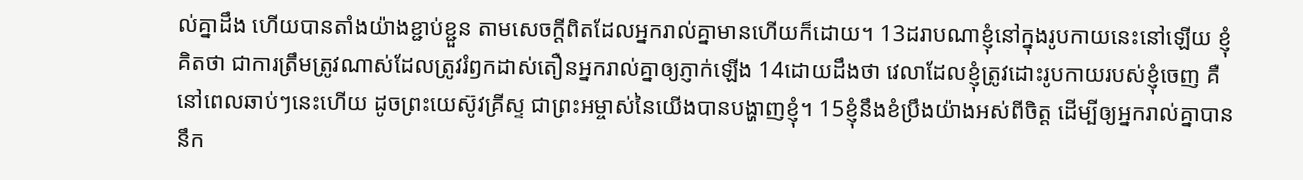ល់គ្នាដឹង ហើយបានតាំងយ៉ាងខ្ជាប់ខ្ជួន តាមសេចក្ដីពិតដែលអ្នករាល់គ្នាមានហើយក៏ដោយ។ 13ដរាបណាខ្ញុំនៅក្នុងរូបកាយនេះនៅឡើយ ខ្ញុំគិតថា ជាការត្រឹមត្រូវណាស់ដែលត្រូវរំឭកដាស់តឿនអ្នករាល់គ្នាឲ្យភ្ញាក់ឡើង 14ដោយដឹងថា វេលាដែលខ្ញុំត្រូវដោះរូបកាយរបស់ខ្ញុំចេញ គឺនៅពេលឆាប់ៗនេះហើយ ដូចព្រះយេស៊ូវគ្រីស្ទ ជាព្រះអម្ចាស់នៃយើងបានបង្ហាញខ្ញុំ។ 15ខ្ញុំនឹងខំប្រឹងយ៉ាងអស់ពីចិត្ត ដើម្បីឲ្យអ្នករាល់គ្នាបាននឹក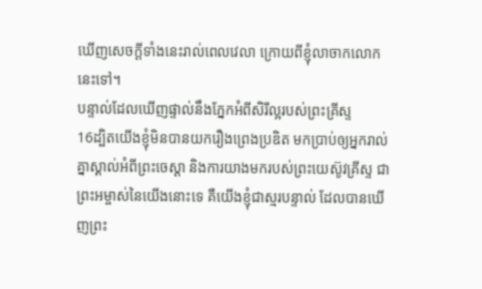ឃើញសេចក្ដីទាំងនេះរាល់ពេលវេលា ក្រោយពីខ្ញុំលាចាកលោកនេះទៅ។
បន្ទាល់ដែលឃើញផ្ទាល់នឹងភ្នែកអំពីសិរីល្អរបស់ព្រះគ្រីស្ទ
16ដ្បិតយើងខ្ញុំមិនបានយករឿងព្រេងប្រឌិត មកប្រាប់ឲ្យអ្នករាល់គ្នាស្គាល់អំពីព្រះចេស្តា និងការយាងមករបស់ព្រះយេស៊ូវគ្រីស្ទ ជាព្រះអម្ចាស់នៃយើងនោះទេ គឺយើងខ្ញុំជាស្មរបន្ទាល់ ដែលបានឃើញព្រះ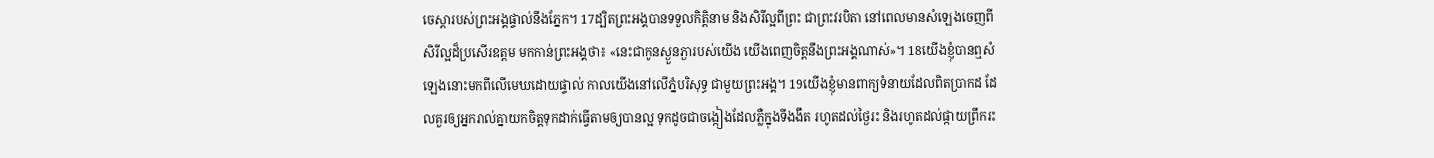ចេស្ដារបស់ព្រះអង្គផ្ទាល់នឹងភ្នែក។ 17ដ្បិតព្រះអង្គបានទទួលកិត្តិនាម និងសិរីល្អពីព្រះ ជាព្រះវរបិតា នៅពេលមានសំឡេងចេញពីសិរីល្អដ៏ប្រសើរឧត្តម មកកាន់ព្រះអង្គថា៖ «នេះជាកូនស្ងួនភ្ងារបស់យើង យើងពេញចិត្តនឹងព្រះអង្គណាស់»។ 18យើងខ្ញុំបានឮសំឡេងនោះមកពីលើមេឃដោយផ្ទាល់ កាលយើងនៅលើភ្នំបរិសុទ្ធ ជាមួយព្រះអង្គ។ 19យើងខ្ញុំមានពាក្យទំនាយដែលពិតប្រាកដ ដែលគួរឲ្យអ្នករាល់គ្នាយកចិត្តទុកដាក់ធ្វើតាមឲ្យបានល្អ ទុកដូចជាចង្កៀងដែលភ្លឺក្នុងទីងងឹត រហូតដល់ថ្ងៃរះ និងរហូតដល់ផ្កាយព្រឹករះ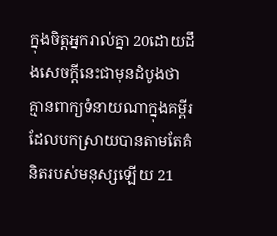ក្នុងចិត្តអ្នករាល់គ្នា 20ដោយដឹងសេចក្ដីនេះជាមុនដំបូងថា គ្មានពាក្យទំនាយណាក្នុងគម្ពីរ ដែលបកស្រាយបានតាមតែគំនិតរបស់មនុស្សឡើយ 21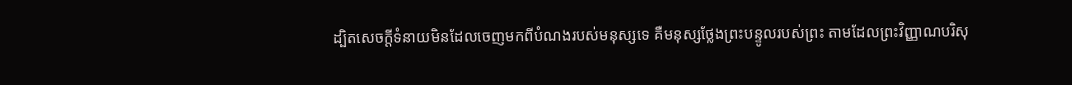ដ្បិតសេចក្ដីទំនាយមិនដែលចេញមកពីបំណងរបស់មនុស្សទេ គឺមនុស្សថ្លែងព្រះបន្ទូលរបស់ព្រះ តាមដែលព្រះវិញ្ញាណបរិសុ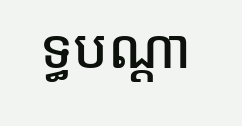ទ្ធបណ្ដា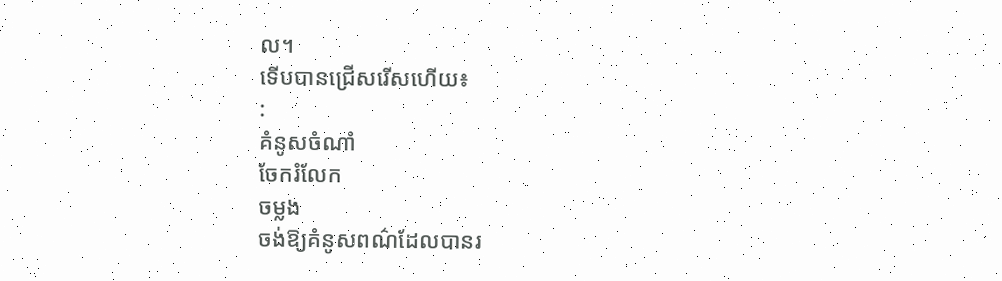ល។
ទើបបានជ្រើសរើសហើយ៖
:
គំនូសចំណាំ
ចែករំលែក
ចម្លង
ចង់ឱ្យគំនូសពណ៌ដែលបានរ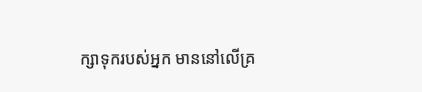ក្សាទុករបស់អ្នក មាននៅលើគ្រ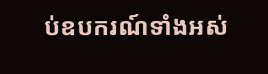ប់ឧបករណ៍ទាំងអស់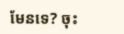មែនទេ? ចុះ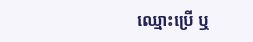ឈ្មោះប្រើ ឬ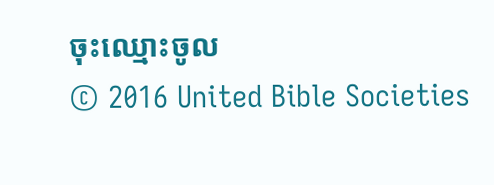ចុះឈ្មោះចូល
© 2016 United Bible Societies